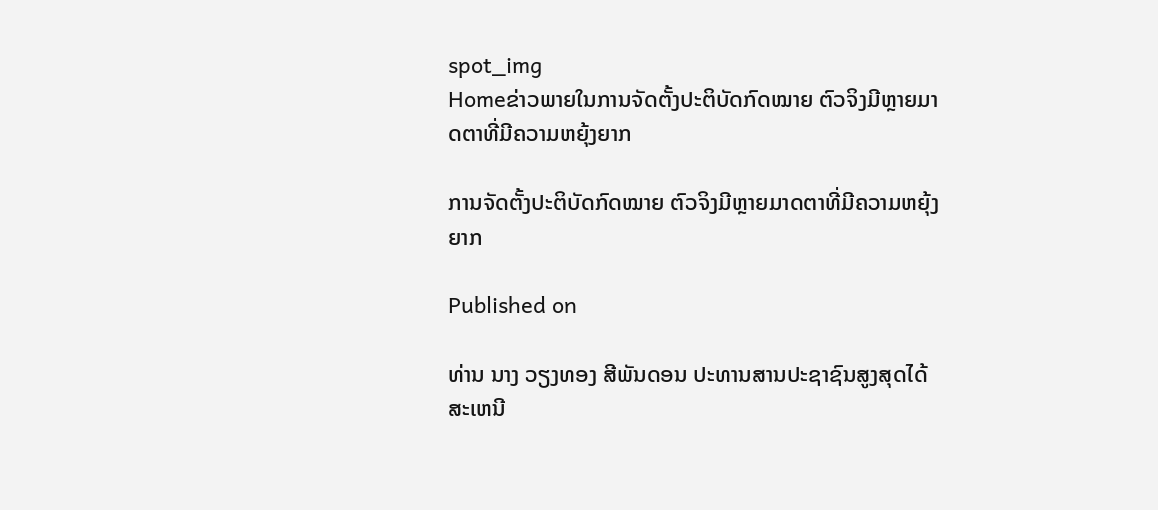spot_img
Homeຂ່າວພາຍໃນການຈັດຕັ້ງປະຕິບັດກົດໝາຍ ຕົວຈິງມີຫຼາຍມາດຕາທີ່ມີຄວາມຫຍຸ້ງຍາກ

ການຈັດຕັ້ງປະຕິບັດກົດໝາຍ ຕົວຈິງມີຫຼາຍມາດຕາທີ່ມີຄວາມຫຍຸ້ງຍາກ

Published on

ທ່ານ ນາງ ວຽງທອງ ສີພັນດອນ ປະທານສານປະຊາຊົນສູງສຸດໄດ້ສະເຫນີ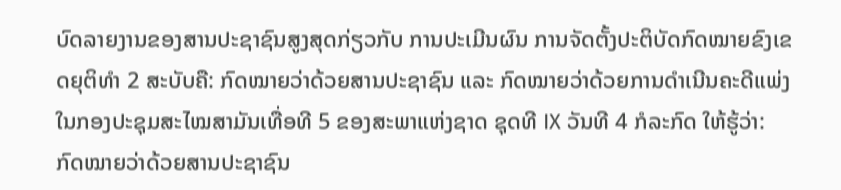ບົດລາຍງານຂອງສານປະຊາຊົນສູງສຸດກ່ຽວກັບ ການປະເມີນຜົນ ການຈັດຕັ້ງປະຕິບັດກົດໝາຍຂົງເຂດຍຸຕິທໍາ 2 ສະບັບຄື: ກົດໝາຍວ່າດ້ວຍສານປະຊາຊົນ ແລະ ກົດໝາຍວ່າດ້ວຍການດໍາເນີນຄະດີແພ່ງ ໃນກອງປະຊຸມສະໄໝສາມັນເທື່ອທີ 5 ຂອງສະພາແຫ່ງຊາດ ຊຸດທີ IX ວັນທີ 4 ກໍລະກົດ ໃຫ້ຮູ້ວ່າ: ກົດໝາຍວ່າດ້ວຍສານປະຊາຊົນ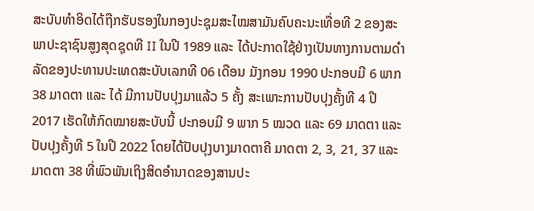ສະບັບທໍາອິດໄດ້ຖືກຮັບຮອງໃນກອງປະຊຸມສະໄໝສາມັນຄົບຄະນະເທື່ອທີ 2 ຂອງສະພາປະຊາຊົນສູງສຸດຊຸດທີ II ໃນປີ 1989 ແລະ ໄດ້ປະກາດໃຊ້ຢ່າງເປັນທາງການຕາມດໍາລັດຂອງປະທານປະເທດສະບັບເລກທີ 06 ເດືອນ ມັງກອນ 1990 ປະກອບມີ 6 ພາກ 38 ມາດຕາ ແລະ ໄດ້ ມີການປັບປຸງມາແລ້ວ 5 ຄັ້ງ ສະເພາະການປັບປຸງຄັ້ງທີ 4 ປີ 2017 ເຮັດໃຫ້ກົດໝາຍສະບັບນີ້ ປະກອບມີ 9 ພາກ 5 ໝວດ ແລະ 69 ມາດຕາ ແລະ ປັບປຸງຄັ້ງທີ 5 ໃນປີ 2022 ໂດຍໄດ້ປັບປຸງບາງມາດຕາຄີ ມາດຕາ 2, 3, 21, 37 ແລະ ມາດຕາ 38 ທີ່ພົວພັນເຖິງສິດອໍານາດຂອງສານປະ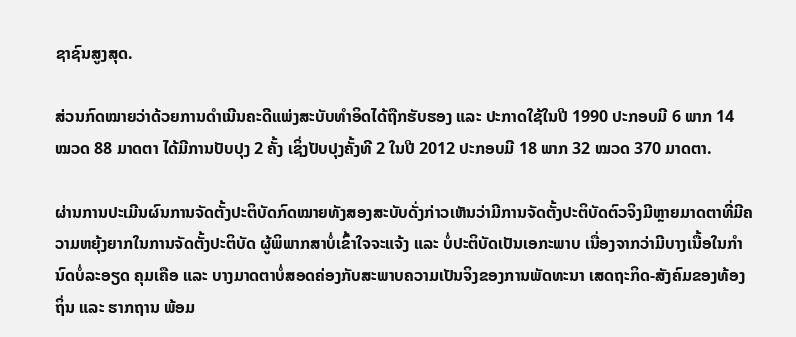ຊາຊົນສູງສຸດ.

ສ່ວນກົດໝາຍວ່າດ້ວຍການດໍາເນີນຄະດີແພ່ງສະບັບທໍາອິດໄດ້ຖືກຮັບຮອງ ແລະ ປະກາດໃຊ້ໃນປີ 1990 ປະກອບມີ 6 ພາກ 14 ໝວດ 88 ມາດຕາ ໄດ້ມີການປັບປຸງ 2 ຄັ້ງ ເຊິ່ງປັບປຸງຄັ້ງທີ 2 ໃນປີ 2012 ປະກອບມີ 18 ພາກ 32 ໝວດ 370 ມາດຕາ.

ຜ່ານການປະເມີນຜົນການຈັດຕັ້ງປະຕິບັດກົດໝາຍທັງສອງສະບັບດັ່ງກ່າວເຫັນວ່າມີການຈັດຕັ້ງປະຕິບັດຕົວຈິງມີຫຼາຍມາດຕາທີ່ມີຄວາມຫຍຸ້ງຍາກໃນການຈັດຕັ້ງປະຕິບັດ ຜູ້ພິພາກສາບໍ່ເຂົ້າໃຈຈະແຈ້ງ ແລະ ບໍ່ປະຕິບັດເປັນເອກະພາບ ເນື່ອງຈາກວ່າມີບາງເນື້ອໃນກໍານົດບໍ່ລະອຽດ ຄຸມເຄືອ ແລະ ບາງມາດຕາບໍ່ສອດຄ່ອງກັບສະພາບຄວາມເປັນຈິງຂອງການພັດທະນາ ເສດຖະກິດ-ສັງຄົມຂອງທ້ອງຖິ່ນ ແລະ ຮາກຖານ ພ້ອມ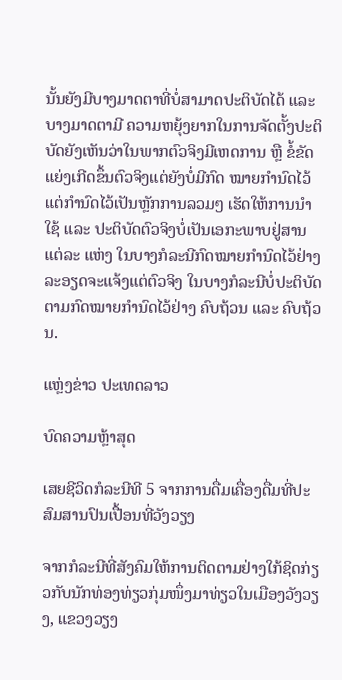ນັ້ນຍັງມີບາງມາດຕາທີ່ບໍ່ສາມາດປະຕິບັດໄດ້ ແລະ ບາງມາດຕາມີ ຄວາມຫຍຸ້ງຍາກໃນການຈັດຕັ້ງປະຕິບັດຍັງເຫັນວ່າໃນພາກຕົວຈິງມີເຫດການ ຫຼື ຂໍ້ຂັດແຍ່ງເກີດຂຶ້ນຕົວຈິງແຕ່ຍັງບໍ່ມີກົດ ໝາຍກໍານົດໄວ້ແຕ່ກໍານົດໄວ້ເປັນຫຼັກການລວມໆ ເຮັດໃຫ້ການນໍາໃຊ້ ແລະ ປະຕິບັດຕົວຈິງບໍ່ເປັນເອກະພາບຢູ່ສານ ແຕ່ລະ ແຫ່ງ ໃນບາງກໍລະນີກົດໝາຍກໍານົດໄວ້ຢ່າງລະອຽດຈະແຈ້ງແຕ່ຕົວຈິງ ໃນບາງກໍລະນີບໍ່ປະຕິບັດຕາມກົດໝາຍກໍານົດໄວ້ຢ່າງ ຄົບຖ້ວນ ແລະ ຄົບຖ້ວນ.

ແຫຼ່ງຂ່າວ ປະເທດລາວ

ບົດຄວາມຫຼ້າສຸດ

ເສຍຊີວິດກໍລະນີທີ 5 ຈາກການດື່ມເຄື່ອງດື່ມທີ່ປະສົມສານປົນເປື້ອນທີ່ວັງວຽງ

ຈາກກໍລະນີທີ່ສັງຄົມໃຫ້ການຕິດຕາມຢ່າງໃກ້ຊິດກ່ຽວກັບນັກທ່ອງທ່ຽວກຸ່ມໜຶ່ງມາທ່ຽວໃນເມືອງວັງວຽງ, ແຂວງວຽງ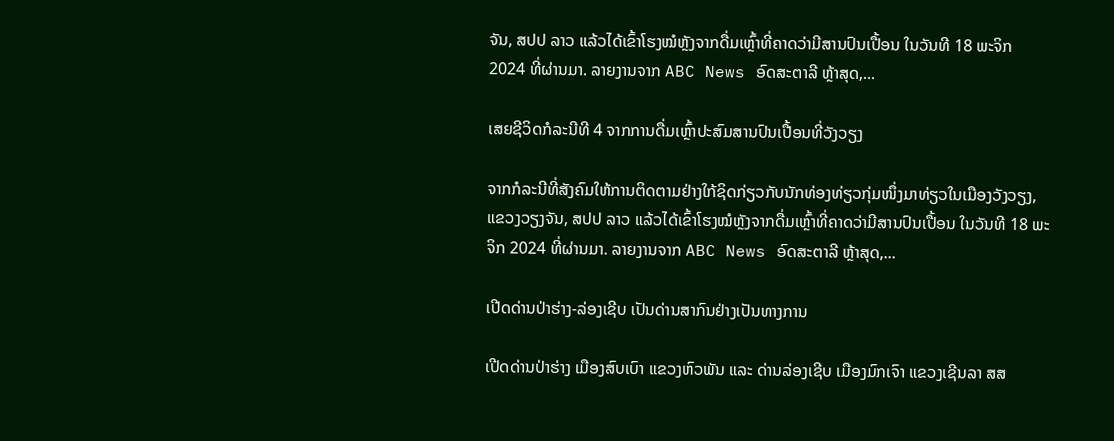ຈັນ, ສປປ ລາວ ແລ້ວໄດ້ເຂົ້າໂຮງໝໍຫຼັງຈາກດື່ມເຫຼົ້າທີ່ຄາດວ່າມີສານປົນເປື້ອນ ໃນວັນທີ 18 ພະຈິກ 2024 ທີ່ຜ່ານມາ. ລາຍງານຈາກ ABC News ອົດສະຕາລີ ຫຼ້າສຸດ,...

ເສຍຊີວິດກໍລະນີທີ 4 ຈາກການດື່ມເຫຼົ້າປະສົມສານປົນເປື້ອນທີ່ວັງວຽງ

ຈາກກໍລະນີທີ່ສັງຄົມໃຫ້ການຕິດຕາມຢ່າງໃກ້ຊິດກ່ຽວກັບນັກທ່ອງທ່ຽວກຸ່ມໜຶ່ງມາທ່ຽວໃນເມືອງວັງວຽງ, ແຂວງວຽງຈັນ, ສປປ ລາວ ແລ້ວໄດ້ເຂົ້າໂຮງໝໍຫຼັງຈາກດື່ມເຫຼົ້າທີ່ຄາດວ່າມີສານປົນເປື້ອນ ໃນວັນທີ 18 ພະຈິກ 2024 ທີ່ຜ່ານມາ. ລາຍງານຈາກ ABC News ອົດສະຕາລີ ຫຼ້າສຸດ,...

ເປີດດ່ານປ່າຮ່າງ-ລ່ອງເຊີບ ເປັນດ່ານສາກົນຢ່າງເປັນທາງການ

ເປີດດ່ານປ່າຮ່າງ ເມືອງສົບເບົາ ແຂວງຫົວພັນ ແລະ ດ່ານລ່ອງເຊີບ ເມືອງມົກເຈົາ ແຂວງເຊີນລາ ສສ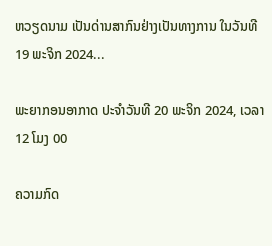ຫວຽດນາມ ເປັນດ່ານສາກົນຢ່າງເປັນທາງການ ໃນວັນທີ 19 ພະຈິກ 2024...

ພະຍາກອນອາກາດ ປະຈໍາວັນທີ 20 ພະຈິກ 2024, ເວລາ 12 ໂມງ 00

ຄວາມກົດ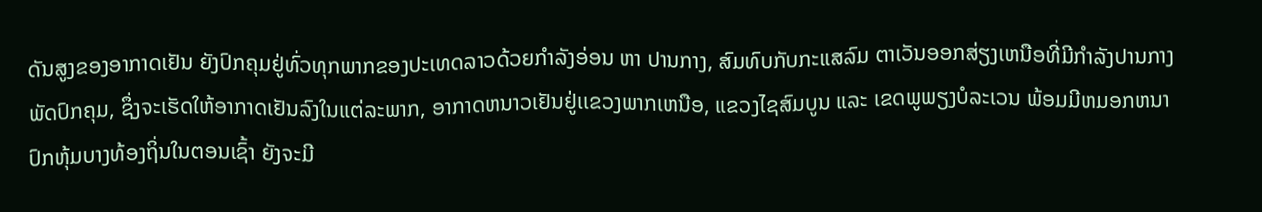ດັນສູງຂອງອາກາດເຢັນ ຍັງປົກຄຸມຢູ່ທົ່ວທຸກພາກຂອງປະເທດລາວດ້ວຍກໍາລັງອ່ອນ ຫາ ປານກາງ, ສົມທົບກັບກະແສລົມ ຕາເວັນອອກສ່ຽງເຫນືອທີ່ມີກໍາລັງປານກາງພັດປົກຄຸມ, ຊຶ່ງຈະເຮັດໃຫ້ອາກາດເຢັນລົງໃນເເຕ່ລະພາກ, ອາກາດຫນາວເຢັນຢູ່ເເຂວງພາກເຫນືອ, ແຂວງໄຊສົມບູນ ແລະ ເຂດພູພຽງບໍລະເວນ ພ້ອມມີຫມອກຫນາປົກຫຸ້ມບາງທ້ອງຖິ່ນໃນຕອນເຊົ້າ ຍັງຈະມີ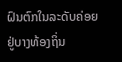ຝົນຕົກໃນລະດັບຄ່ອຍຢູ່ບາງທ້ອງຖິ່ນ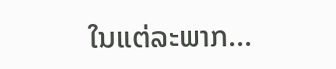ໃນແຕ່ລະພາກ...